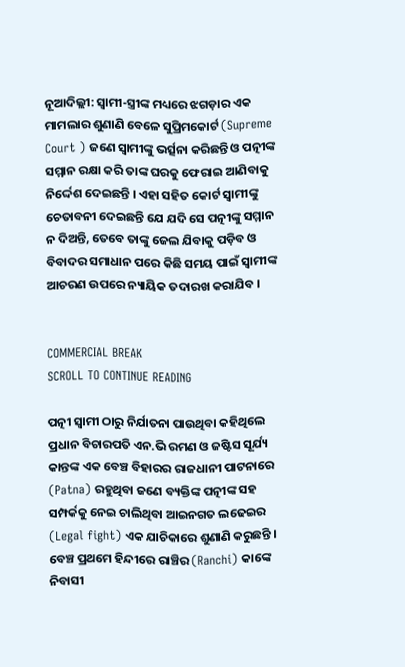ନୂଆଦିଲ୍ଲୀ: ସ୍ୱାମୀ-ସ୍ତ୍ରୀଙ୍କ ମଧ୍ୟରେ ଝଗଡ଼ାର ଏକ ମାମଲାର ଶୁଣାଣି ବେଳେ ସୁପ୍ରିମକୋର୍ଟ (Supreme Court ) ଜଣେ ସ୍ୱାମୀଙ୍କୁ ଭର୍ତ୍ସନା କରିଛନ୍ତି ଓ ପତ୍ନୀଙ୍କ ସମ୍ମାନ ରକ୍ଷା କରି ତାଙ୍କ ଘରକୁ ଫେରାଇ ଆଣିବାକୁ ନିର୍ଦ୍ଦେଶ ଦେଇଛନ୍ତି । ଏହା ସହିତ କୋର୍ଟ ସ୍ୱାମୀଙ୍କୁ ଚେତାବନୀ ଦେଇଛନ୍ତି ଯେ ଯଦି ସେ ପତ୍ନୀଙ୍କୁ ସମ୍ମାନ ନ ଦିଅନ୍ତି, ତେବେ ତାଙ୍କୁ ଜେଲ ଯିବାକୁ ପଡ଼ିବ ଓ ବିବାଦର ସମାଧାନ ପରେ କିଛି ସମୟ ପାଇଁ ସ୍ୱାମୀଙ୍କ ଆଚରଣ ଉପରେ ନ୍ୟାୟିକ ତଦାରଖ କରାଯିବ ।


COMMERCIAL BREAK
SCROLL TO CONTINUE READING

ପତ୍ନୀ ସ୍ୱାମୀ ଠାରୁ ନିର୍ଯାତନା ପାଉଥିବା କହିଥିଲେ
ପ୍ରଧାନ ବିଚାରପତି ଏନ.ଭି ରମଣ ଓ ଜଷ୍ଟିସ ସୂର୍ଯ୍ୟ କାନ୍ତଙ୍କ ଏକ ବେଞ୍ଚ ବିହାରର ରାଜଧାନୀ ପାଟନାରେ (Patna) ରହୁଥିବା ଜଣେ ବ୍ୟକ୍ତିଙ୍କ ପତ୍ନୀଙ୍କ ସହ ସମ୍ପର୍କକୁ ନେଇ ଚାଲିଥିବା ଆଇନଗତ ଲଢେଇର (Legal fight) ଏକ ଯାଚିକାରେ ଶୁଣାଣି କରୁଛନ୍ତି । ବେଞ୍ଚ ପ୍ରଥମେ ହିନ୍ଦୀରେ ରାଞ୍ଚିର (Ranchi) କାଙ୍କେ ନିବାସୀ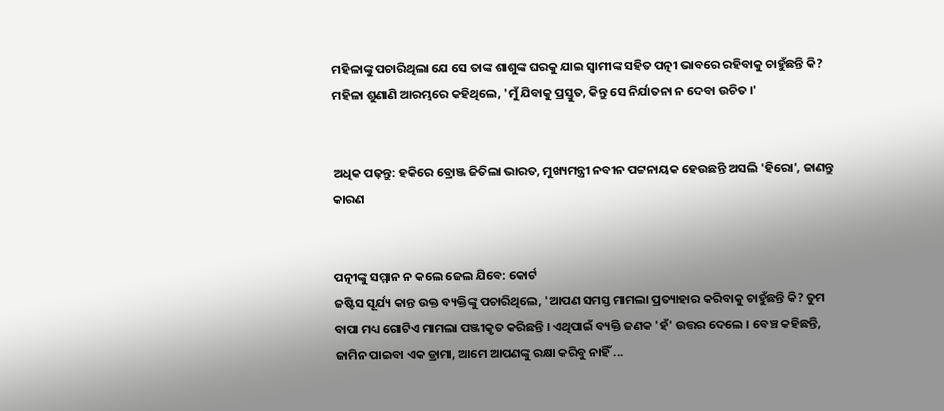ମହିଳାଙ୍କୁ ପଚାରିଥିଲା ଯେ ସେ ତାଙ୍କ ଶାଶୁଙ୍କ ଘରକୁ ଯାଇ ସ୍ୱାମୀଙ୍କ ସହିତ ପତ୍ନୀ ଭାବରେ ରହିବାକୁ ଚାହୁଁଛନ୍ତି କି? ମହିଳା ଶୁଣାଣି ଆରମ୍ଭରେ କହିଥିଲେ, 'ମୁଁ ଯିବାକୁ ପ୍ରସ୍ତୁତ, କିନ୍ତୁ ସେ ନିର୍ଯାତନା ନ ଦେବା ଉଚିତ ।'


ଅଧିକ ପଢ଼ନ୍ତୁ: ହକିରେ ବ୍ରୋଞ୍ଜ ଜିତିଲା ଭାରତ, ମୁଖ୍ୟମନ୍ତ୍ରୀ ନବୀନ ପଟ୍ଟନାୟକ ହେଉଛନ୍ତି ଅସଲି 'ହିରୋ', ଜାଣନ୍ତୁ କାରଣ


ପତ୍ନୀଙ୍କୁ ସମ୍ମାନ ନ କଲେ ଜେଲ ଯିବେ: କୋର୍ଟ
ଜଷ୍ଟିସ ସୂର୍ଯ୍ୟ କାନ୍ତ ଉକ୍ତ ବ୍ୟକ୍ତିଙ୍କୁ ପଚାରିଥିଲେ, 'ଆପଣ ସମସ୍ତ ମାମଲା ପ୍ରତ୍ୟାହାର କରିବାକୁ ଚାହୁଁଛନ୍ତି କି? ତୁମ ବାପା ମଧ୍ୟ ଗୋଟିଏ ମାମଲା ପଞ୍ଜୀକୃତ କରିଛନ୍ତି । ଏଥିପାଇଁ ବ୍ୟକ୍ତି ଜଣକ 'ହଁ' ଉତ୍ତର ଦେଲେ । ବେଞ୍ଚ କହିଛନ୍ତି, ଜାମିନ ପାଇବା ଏକ ଡ୍ରାମା, ଆମେ ଆପଣଙ୍କୁ ରକ୍ଷା କରିବୁ ନାହିଁ ...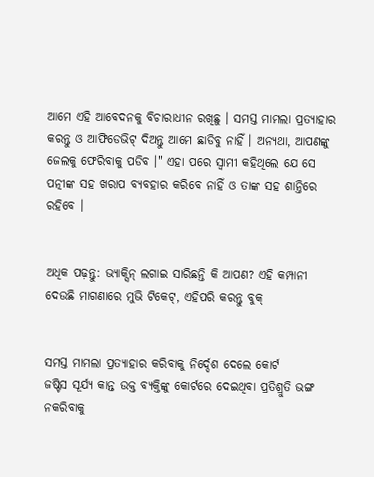ଆମେ ଏହି ଆବେଦନକୁ ବିଚାରାଧୀନ ରଖିଛୁ । ସମସ୍ତ ମାମଲା ପ୍ରତ୍ୟାହାର କରନ୍ତୁ ଓ ଆଫିଡେଭିଟ୍ ଦିଅନ୍ତୁ ଆମେ ଛାଡିବୁ ନାହିଁ । ଅନ୍ୟଥା, ଆପଣଙ୍କୁ ଜେଲକୁ ଫେରିବାକୁ ପଡିବ ।" ଏହା ପରେ ସ୍ୱାମୀ କହିଥିଲେ ଯେ ସେ ପତ୍ନୀଙ୍କ ସହ ଖରାପ ବ୍ୟବହାର କରିବେ ନାହିଁ ଓ ତାଙ୍କ ସହ ଶାନ୍ତିରେ ରହିବେ ।


ଅଧିକ ପଢ଼ନ୍ତୁ: ଭ୍ୟାକ୍ସିନ୍ ଲଗାଇ ସାରିଛନ୍ତି କି ଆପଣ? ଏହି କମ୍ପାନୀ ଦେଉଛି ମାଗଣାରେ ମୁଭି ଟିକେଟ୍, ଏହିପରି କରନ୍ତୁ ବୁକ୍


ସମସ୍ତ ମାମଲା ପ୍ରତ୍ୟାହାର କରିବାକୁ ନିର୍ଦ୍ଦେଶ ଦେଲେ କୋର୍ଟ
ଜଷ୍ଟିସ ସୂର୍ଯ୍ୟ କାନ୍ତ ଉକ୍ତ ବ୍ୟକ୍ତିଙ୍କୁ କୋର୍ଟରେ ଦେଇଥିବା ପ୍ରତିଶ୍ରୁତି ଭଙ୍ଗ ନକରିବାକୁ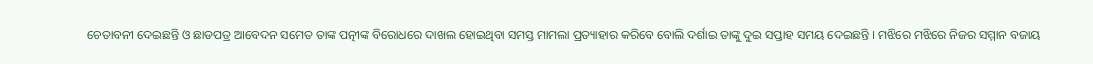ଚେତାବନୀ ଦେଇଛନ୍ତି ଓ ଛାଡପତ୍ର ଆବେଦନ ସମେତ ତାଙ୍କ ପତ୍ନୀଙ୍କ ବିରୋଧରେ ଦାଖଲ ହୋଇଥିବା ସମସ୍ତ ମାମଲା ପ୍ରତ୍ୟାହାର କରିବେ ବୋଲି ଦର୍ଶାଇ ତାଙ୍କୁ ଦୁଇ ସପ୍ତାହ ସମୟ ଦେଇଛନ୍ତି । ମଝିରେ ମଝିରେ ନିଜର ସମ୍ମାନ ବଜାୟ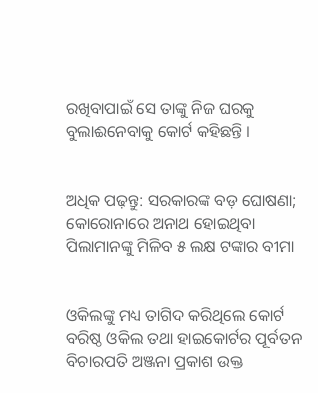ରଖିବାପାଇଁ ସେ ତାଙ୍କୁ ନିଜ ଘରକୁ ବୁଲାଈନେବାକୁ କୋର୍ଟ କହିଛନ୍ତି ।


ଅଧିକ ପଢ଼ନ୍ତୁ: ସରକାରଙ୍କ ବଡ଼ ଘୋଷଣା; କୋରୋନାରେ ଅନାଥ ହୋଇଥିବା ପିଲାମାନଙ୍କୁ ମିଳିବ ୫ ଲକ୍ଷ ଟଙ୍କାର ବୀମା


ଓକିଲଙ୍କୁ ମଧ୍ୟ ତାଗିଦ କରିଥିଲେ କୋର୍ଟ
ବରିଷ୍ଠ ଓକିଲ ତଥା ହାଇକୋର୍ଟର ପୂର୍ବତନ ବିଚାରପତି ଅଞ୍ଜନା ପ୍ରକାଶ ଉକ୍ତ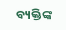ବ୍ୟକ୍ତିଙ୍କ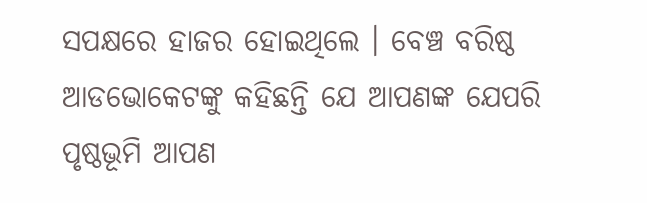ସପକ୍ଷରେ ହାଜର ହୋଇଥିଲେ । ବେଞ୍ଚ ବରିଷ୍ଠ ଆଡଭୋକେଟଙ୍କୁ କହିଛନ୍ତି ଯେ ଆପଣଙ୍କ ଯେପରି ପୃଷ୍ଠଭୂମି ଆପଣ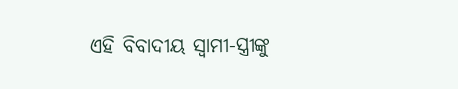ଏହି ବିବାଦୀୟ ସ୍ୱାମୀ-ସ୍ତ୍ରୀଙ୍କୁ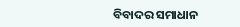ବିବାଦର ସମାଧାନ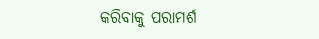କରିବାକୁ ପରାମର୍ଶ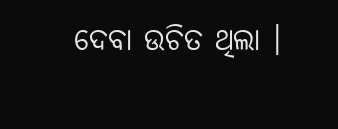ଦେବା ଉଚିତ ଥିଲା ।